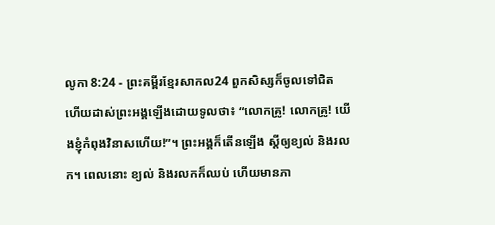លូកា 8:24 - ព្រះគម្ពីរខ្មែរសាកល24 ពួកសិស្សក៏ចូលទៅជិត ហើយដាស់ព្រះអង្គឡើងដោយទូលថា៖ “លោកគ្រូ! លោកគ្រូ! យើងខ្ញុំកំពុងវិនាសហើយ!”។ ព្រះអង្គក៏តើនឡើង ស្ដីឲ្យខ្យល់ និងរលក។ ពេលនោះ ខ្យល់ និងរលកក៏ឈប់ ហើយមានភា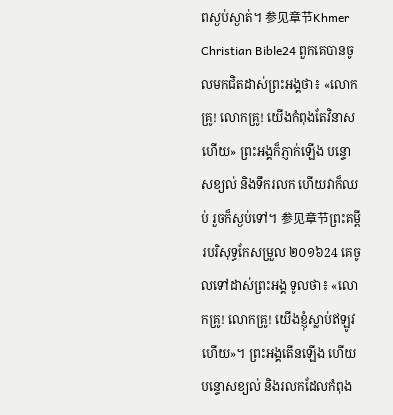ពស្ងប់ស្ងាត់។ 参见章节Khmer Christian Bible24 ពួកគេបានចូលមកជិតដាស់ព្រះអង្គថា៖ «លោកគ្រូ! លោកគ្រូ! យើងកំពុងតែវិនាសហើយ» ព្រះអង្គក៏ភ្ញាក់ឡើង បន្ទោសខ្យល់ និងទឹករលក ហើយវាក៏ឈប់ រួចក៏ស្ងប់ទៅ។ 参见章节ព្រះគម្ពីរបរិសុទ្ធកែសម្រួល ២០១៦24 គេចូលទៅដាស់ព្រះអង្គ ទូលថា៖ «លោកគ្រូ! លោកគ្រូ! យើងខ្ញុំស្លាប់ឥឡូវហើយ»។ ព្រះអង្គតើនឡើង ហើយបន្ទោសខ្យល់ និងរលកដែលកំពុង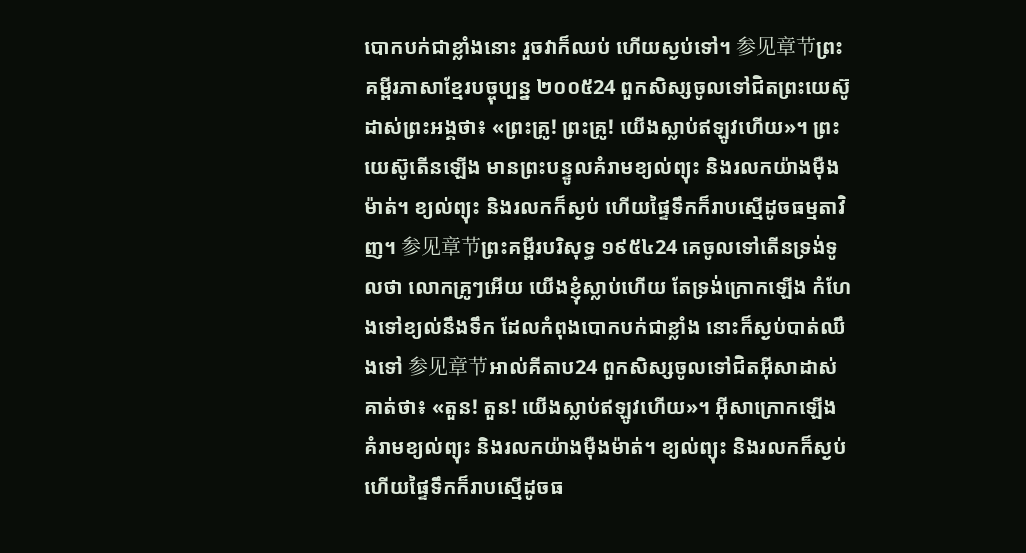បោកបក់ជាខ្លាំងនោះ រួចវាក៏ឈប់ ហើយស្ងប់ទៅ។ 参见章节ព្រះគម្ពីរភាសាខ្មែរបច្ចុប្បន្ន ២០០៥24 ពួកសិស្សចូលទៅជិតព្រះយេស៊ូ ដាស់ព្រះអង្គថា៖ «ព្រះគ្រូ! ព្រះគ្រូ! យើងស្លាប់ឥឡូវហើយ»។ ព្រះយេស៊ូតើនឡើង មានព្រះបន្ទូលគំរាមខ្យល់ព្យុះ និងរលកយ៉ាងម៉ឺងម៉ាត់។ ខ្យល់ព្យុះ និងរលកក៏ស្ងប់ ហើយផ្ទៃទឹកក៏រាបស្មើដូចធម្មតាវិញ។ 参见章节ព្រះគម្ពីរបរិសុទ្ធ ១៩៥៤24 គេចូលទៅតើនទ្រង់ទូលថា លោកគ្រូៗអើយ យើងខ្ញុំស្លាប់ហើយ តែទ្រង់ក្រោកឡើង កំហែងទៅខ្យល់នឹងទឹក ដែលកំពុងបោកបក់ជាខ្លាំង នោះក៏ស្ងប់បាត់ឈឹងទៅ 参见章节អាល់គីតាប24 ពួកសិស្សចូលទៅជិតអ៊ីសាដាស់គាត់ថា៖ «តួន! តួន! យើងស្លាប់ឥឡូវហើយ»។ អ៊ីសាក្រោកឡើង គំរាមខ្យល់ព្យុះ និងរលកយ៉ាងម៉ឺងម៉ាត់។ ខ្យល់ព្យុះ និងរលកក៏ស្ងប់ ហើយផ្ទៃទឹកក៏រាបស្មើដូចធ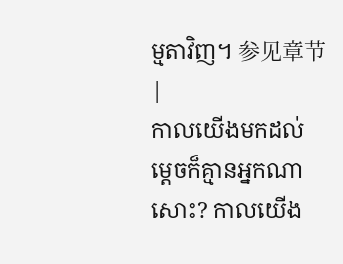ម្មតាវិញ។ 参见章节 |
កាលយើងមកដល់ ម្ដេចក៏គ្មានអ្នកណាសោះ? កាលយើង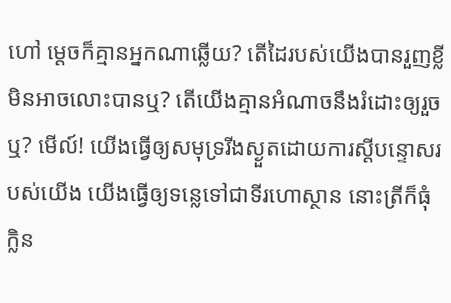ហៅ ម្ដេចក៏គ្មានអ្នកណាឆ្លើយ? តើដៃរបស់យើងបានរួញខ្លី មិនអាចលោះបានឬ? តើយើងគ្មានអំណាចនឹងរំដោះឲ្យរួចឬ? មើល៍! យើងធ្វើឲ្យសមុទ្ររីងស្ងួតដោយការស្ដីបន្ទោសរបស់យើង យើងធ្វើឲ្យទន្លេទៅជាទីរហោស្ថាន នោះត្រីក៏ធុំក្លិន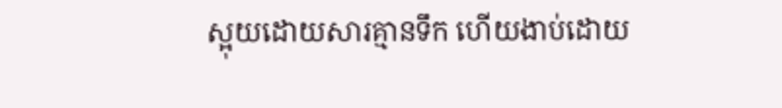ស្អុយដោយសារគ្មានទឹក ហើយងាប់ដោយ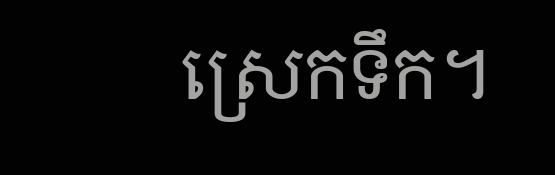ស្រេកទឹក។